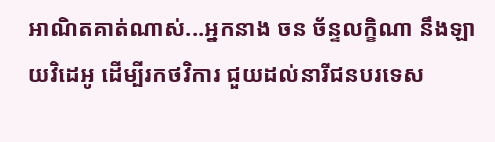អាណិតគាត់ណាស់...អ្នកនាង ចន ច័ន្ទលក្ខិណា នឹងឡាយវិដេអូ ដើម្បីរកថវិការ ជួយដល់នារីជនបរទេស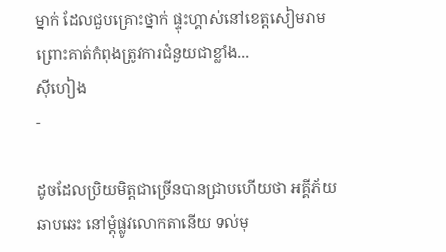ម្នាក់ ដែលជួបគ្រោះថ្នាក់ ផ្ទុះហ្គាស់នៅខេត្តសៀមរាម ព្រោះគាត់កំពុងត្រូវការជំនួយជាខ្លាំង...
ស៊ីហៀង
-

ដូចដែលប្រិយមិត្តជាច្រើនបានជ្រាបហើយថា អគ្គីភ័យឆាបឆេះ នៅម្តុំផ្លូវលោកតានើយ ទល់មុ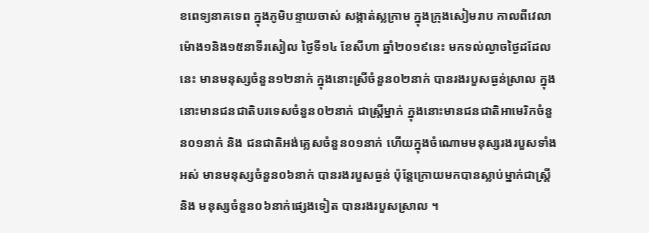ខពេទ្យនាគទេព ក្នុងភូមិបន្ទាយចាស់ សង្កាត់ស្លក្រាម ក្នុងក្រុងសៀមរាប កាលពីវេលាម៉ោង១និង១៥នាទីរសៀល ថ្ងៃទី១៤ ខែសីហា ឆ្នាំ២០១៩នេះ មកទល់ល្ងាចថ្ងៃដដែលនេះ មានមនុស្សចំនួន១២នាក់ ក្នុងនោះស្រីចំនួន០២នាក់ បានរងរបួសធ្ងន់ស្រាល ក្នុងនោះមានជនជាតិបរទេសចំនួន០២នាក់ ជាស្រ្តីម្នាក់ ក្នុងនោះមានជនជាតិអាមេរិកចំនួន០១នាក់ និង ជនជាតិអង់គ្លេសចំនួន០១នាក់ ហើយក្នុងចំណោមមនុស្សរងរបួសទាំងអស់ មានមនុស្សចំនួន០៦នាក់ បានរងរបួសធ្ងន់ ប៉ុន្តែក្រោយមកបានស្លាប់ម្នាក់ជាស្ត្រី និង មនុស្សចំនួន០៦នាក់ផ្សេងទៀត បានរងរបួសស្រាល ។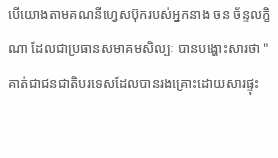បើយោងតាមគណនីហ្វេសប៊ុករបស់អ្នកនាង ចន ច័ន្ទលក្ខិណា ដែលជាប្រធានសមាគមសិល្បៈ បានបង្ហោះសារថា "គាត់ជាជនជាតិបរទេសដែលបានរងគ្រោះដោយសារផ្ទុះ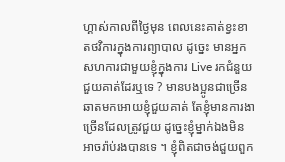ហ្គាស់កាលពីថ្ងៃមុន ពេលនេះគាត់ខ្វះខាតថវិការក្នុងការព្យាបាល ដូច្នេះ មានអ្នកសហការជាមួយខ្ញុំក្នុងការ Live រកជំនួយជួយគាត់ដែរឬទេ ? មានបងប្អូនជាច្រើនឆាតមកអោយខ្ញុំជួយគាត់ តែខ្ញុំមានការងាច្រើនដែលត្រូវជួយ ដូច្នេះខ្ញុំម្នាក់ឯងមិនអាចរ៉ាប់រងបានទេ ។ ខ្ញុំពិតជាចង់ជួយពួក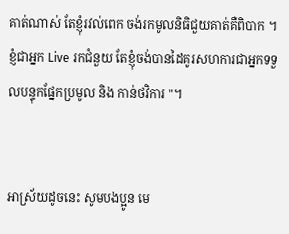គាត់ណាស់ តែខ្ញុំរវល់ពេក ចង់រកមូលនិធិជួយគាត់គឺពិបាក ។ ខ្ញំជាអ្នក Live រកជំនួយ តែខ្ញុំចង់បានដៃគូរសហការជាអ្នកទទួលបន្ទុកផ្នែកប្រមូល និង កាន់ថវិការ "។


អាស្រ័យដូចនេះ សូមបងប្អូន មេ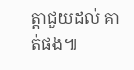ត្តាជួយដល់ គាត់ផង៕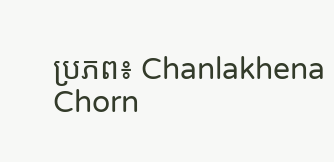ប្រភព៖ Chanlakhena Chorn